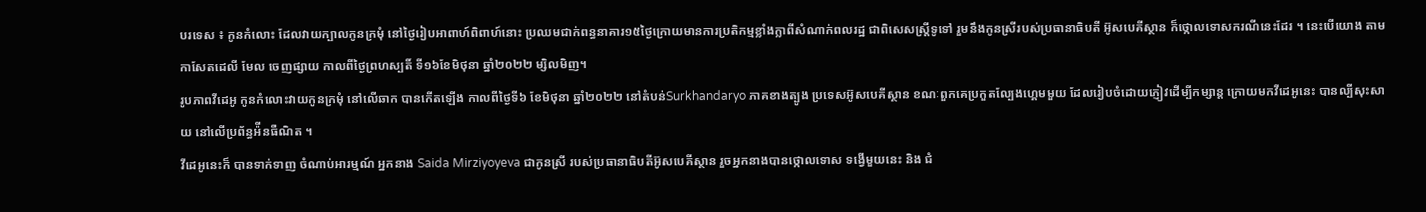បរទេស ៖ កូនកំលោះ ដែលវាយក្បាលកូនក្រមុំ នៅថ្ងៃរៀបអាពាហ៍ពិពាហ៍នោះ ប្រឈមជាក់ពន្ធនាគារ១៥ថ្ងៃក្រោយមានការប្រតិកម្មខ្លាំងក្លាពីសំណាក់ពលរដ្ឋ ជាពិសេសស្រ្តីទូទៅ រួមនឹងកូនស្រីរបស់ប្រធានាធិបតី អ៊ូសបេគីស្ថាន ក៏ថ្កោលទោសករណីនេះដែរ ។ នេះបើយោង តាមកាសែតដេលី មែល ចេញផ្សាយ កាលពីថ្ងៃព្រហស្បតិ៍ ទី១៦ខែមិថុនា ឆ្នាំ២០២២ ម្សិលមិញ។
រូបភាពវីដេអូ កូនកំលោះវាយកូនក្រមុំ នៅលើឆាក បានកើតឡើង កាលពីថ្ងៃទី៦ ខែមិថុនា ឆ្នាំ២០២២ នៅតំបន់Surkhandaryo ភាគខាងត្បូង ប្រទេសអ៊ូសបេគីស្ថាន ខណៈពួកគេប្រកួតល្បែងហ្គេមមួយ ដែលរៀបចំដោយភ្ញៀវដើម្បីកម្សាន្ត ក្រោយមកវីដេអូនេះ បានល្បីសុះសាយ នៅលើប្រព័ន្ធអ៉ីនធឺណិត ។
វីដេអូនេះក៏ បានទាក់ទាញ ចំណាប់អារម្មណ៍ អ្នកនាង Saida Mirziyoyeva ជាកូនស្រី របស់ប្រធានាធិបតីអ៊ូសបេគីស្ថាន រួចអ្នកនាងបានថ្កោលទោស ទង្វើមួយនេះ និង ជំ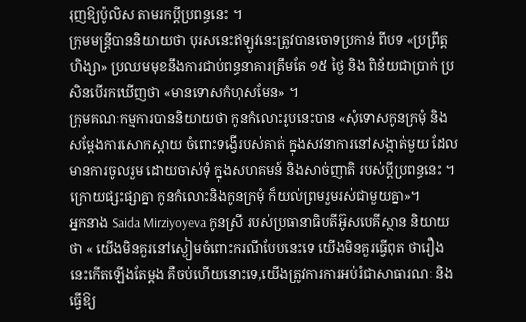រុញឱ្យប៉ូលិស តាមរកប្តីប្រពន្ធនេះ ។
ក្រុមមន្ត្រីបាននិយាយថា បុរសនេះឥឡូវនេះត្រូវបានចោទប្រកាន់ ពីបទ «ប្រព្រឹត្តហិង្សា» ប្រឈមមុខនឹងការជាប់ពន្ធនាគារត្រឹមតែ ១៥ ថ្ងៃ និង ពិន័យជាប្រាក់ ប្រសិនបើរកឃើញថា «មានទោសកំហុសមែន» ។
ក្រុមគណៈកម្មការបាននិយាយថា កូនកំលោះរូបនេះបាន «សុំទោសកូនក្រមុំ និងសម្តែងការសោកស្តាយ ចំពោះទង្វើរបស់គាត់ ក្នុងសវនាការនៅសង្កាត់មួយ ដែលមានការចូលរួម ដោយចាស់ទុំ ក្នុងសហគមន៍ និងសាច់ញាតិ របស់ប្តីប្រពន្ធនេះ ។ ក្រោយផ្សះផ្សាគ្នា កូនកំលោះនិងកូនក្រមុំ ក៏យល់ព្រមរួមរស់ជាមួយគ្នា»។
អ្នកនាង Saida Mirziyoyeva កូនស្រី របស់ប្រធានាធិបតីអ៊ូសបេគីស្ថាន និយាយថា « យើងមិនគួរនៅស្ងៀមចំពោះករណីបែបនេះទេ យើងមិនគួរធ្វើពុត ថារឿងនេះកើតឡើងតែម្តង គឺចប់ហើយនោះទេ,យើងត្រូវការការអប់រំជាសាធារណៈ និងធ្វើឱ្យ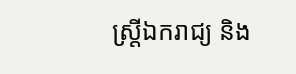ស្ត្រីឯករាជ្យ និង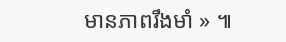មានភាពរឹងមាំ » ៕